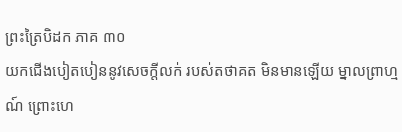ព្រះត្រៃបិដក ភាគ ៣០
យកជើងបៀតបៀននូវសេចក្តីលក់ របស់តថាគត មិនមានឡើយ ម្នាលព្រាហ្មណ៍ ព្រោះហេ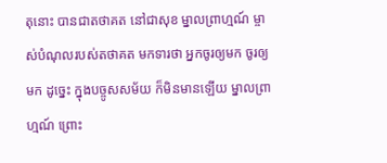តុនោះ បានជាតថាគត នៅជាសុខ ម្នាលព្រាហ្មណ៍ ម្ចាស់បំណុលរបស់តថាគត មកទារថា អ្នកចូរឲ្យមក ចូរឲ្យមក ដូច្នេះ ក្នុងបច្ចូសសម័យ ក៏មិនមានឡើយ ម្នាលព្រាហ្មណ៍ ព្រោះ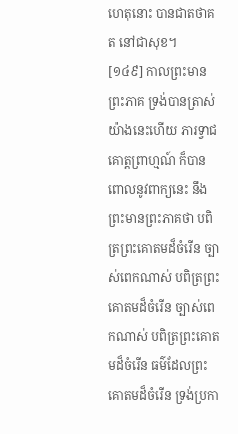ហេតុនោះ បានជាតថាគត នៅជាសុខ។
[១៤៩] កាលព្រះមានព្រះភាគ ទ្រង់បានត្រាស់យ៉ាងនេះហើយ ភារទ្វាជគោត្តព្រាហ្មណ៍ ក៏បានពោលនូវពាក្យនេះ នឹងព្រះមានព្រះភាគថា បពិត្រព្រះគោតមដ៏ចំរើន ច្បាស់ពេកណាស់ បពិត្រព្រះគោតមដ៏ចំរើន ច្បាស់ពេកណាស់ បពិត្រព្រះគោតមដ៏ចំរើន ធម៌ដែលព្រះគោតមដ៏ចំរើន ទ្រង់ប្រកា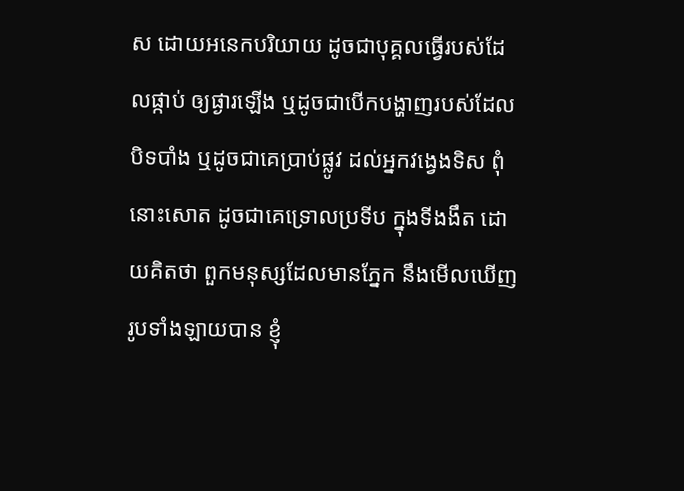ស ដោយអនេកបរិយាយ ដូចជាបុគ្គលធ្វើរបស់ដែលផ្កាប់ ឲ្យផ្ងារឡើង ឬដូចជាបើកបង្ហាញរបស់ដែលបិទបាំង ឬដូចជាគេប្រាប់ផ្លូវ ដល់អ្នកវង្វេងទិស ពុំនោះសោត ដូចជាគេទ្រោលប្រទីប ក្នុងទីងងឹត ដោយគិតថា ពួកមនុស្សដែលមានភ្នែក នឹងមើលឃើញរូបទាំងឡាយបាន ខ្ញុំ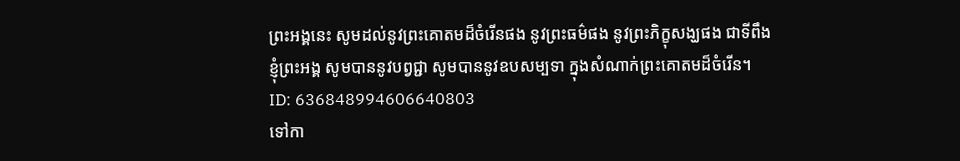ព្រះអង្គនេះ សូមដល់នូវព្រះគោតមដ៏ចំរើនផង នូវព្រះធម៌ផង នូវព្រះភិក្ខុសង្ឃផង ជាទីពឹង ខ្ញុំព្រះអង្គ សូមបាននូវបព្វជ្ជា សូមបាននូវឧបសម្បទា ក្នុងសំណាក់ព្រះគោតមដ៏ចំរើន។
ID: 636848994606640803
ទៅកា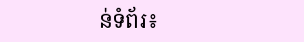ន់ទំព័រ៖